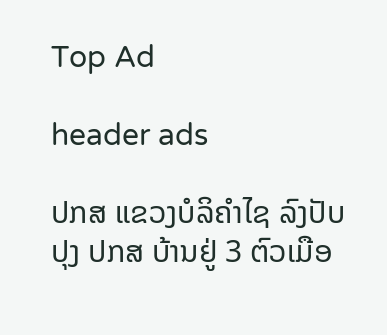Top Ad

header ads

ປກສ ແຂວງບໍລິຄຳໄຊ ລົງປັບປຸງ ປກສ ບ້ານຢູ່ 3 ຕົວເມືອ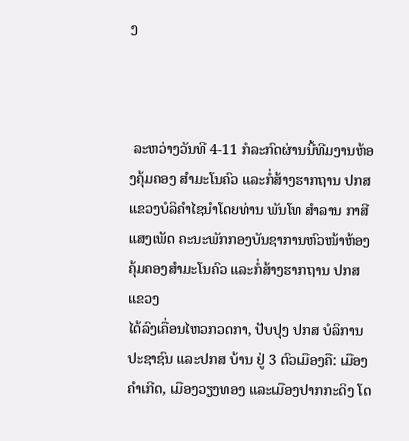ງ



 ລະຫວ່າງວັນທີ 4-11 ກໍລະກົດຜ່ານນີ້ທີມງານຫ້ອງຄຸ້ມຄອງ ສຳມະໂນຄົວ ແລະກໍ່ສ້າງຮາກຖານ ປກສ ແຂວງບໍລິຄຳໄຊນຳໂດຍທ່ານ ພັນໂທ ສຳລານ ກາສີແສງເພັດ ຄະນະພັກກອງບັນຊາການຫົວໜ້າຫ້ອງຄຸ້ມຄອງສຳມະໂນຄົວ ແລະກໍ່ສ້າງຮາກຖານ ປກສ ແຂວງ
ໄດ້ລົງເຄື່ອນໄຫວກວດກາ, ປັບປຸງ ປກສ ບໍລິການປະຊາຊົນ ແລະປກສ ບ້ານ ຢູ່ 3 ຕົວເມືອງຄື: ເມືອງຄຳເກີດ, ເມືອງວຽງທອງ ແລະເມືອງປາກກະດິງ ໂດ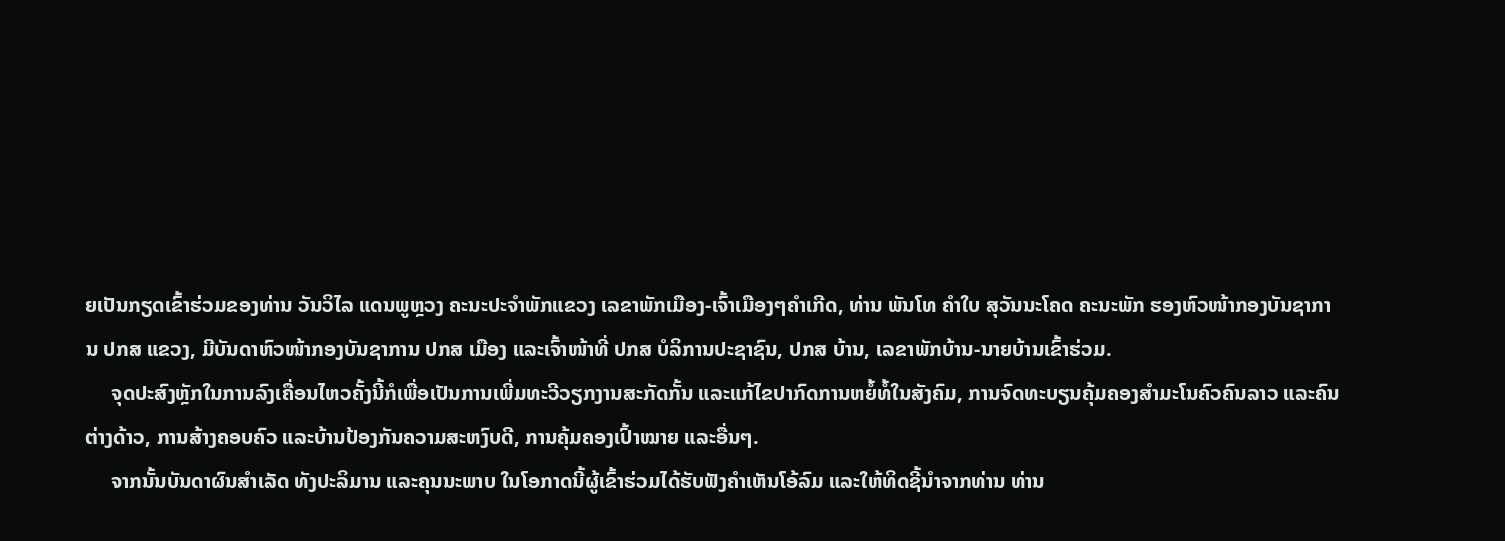ຍເປັນກຽດເຂົ້າຮ່ວມຂອງທ່ານ ວັນວິໄລ ແດນພູຫຼວງ ຄະນະປະຈຳພັກແຂວງ ເລຂາພັກເມືອງ-ເຈົ້າເມືອງໆຄຳເກີດ, ທ່ານ ພັນໂທ ຄຳໃບ ສຸວັນນະໂຄດ ຄະນະພັກ ຮອງຫົວໜ້າກອງບັນຊາການ ປກສ ແຂວງ, ມີບັນດາຫົວໜ້າກອງບັນຊາການ ປກສ ເມືອງ ແລະເຈົ້າໜ້າທີ່ ປກສ ບໍລິການປະຊາຊົນ, ປກສ ບ້ານ, ເລຂາພັກບ້ານ-ນາຍບ້ານເຂົ້າຮ່ວມ.
     ຈຸດປະສົງຫຼັກໃນການລົງເຄື່ອນໄຫວຄັ້ງນີ້ກໍເພື່ອເປັນການເພີ່ມທະວີວຽກງານສະກັດກັ້ນ ແລະແກ້ໄຂປາກົດການຫຍໍ້ທໍ້ໃນສັງຄົມ, ການຈົດທະບຽນຄຸ້ມຄອງສຳມະໂນຄົວຄົນລາວ ແລະຄົນຕ່າງດ້າວ, ການສ້າງຄອບຄົວ ແລະບ້ານປ້ອງກັນຄວາມສະຫງົບດີ, ການຄຸ້ມຄອງເປົ້າໝາຍ ແລະອື່ນໆ.
     ຈາກນັ້ນບັນດາຜົນສຳເລັດ ທັງປະລິມານ ແລະຄຸນນະພາບ ໃນໂອກາດນີ້ຜູ້ເຂົ້າຮ່ວມໄດ້ຮັບຟັງຄໍາເຫັນໂອ້ລົມ ແລະໃຫ້ທິດຊີ້ນຳຈາກທ່ານ ທ່ານ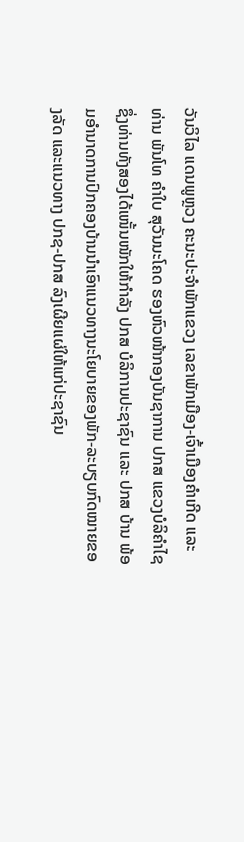ວັນວິໄລ ແດນພູຫຼວງ ຄະນະປະຈຳພັກແຂວງ ເລຂາພັກເມືອງ-ເຈົ້າເມືອງຄຳເກີດ ແລະທ່ານ ພັນໂທ ຄຳໃບ ສຸວັນນະໂຄດ ຮອງຫົວໜ້າກອງບັນຊາການ ປກສ ແຂວງບໍລິຄຳໄຊ ຊຶ່ງທ່ານທັງສອງໄດ້ເໜັ້ນໜັກໃຫ້ກຳລັງ ປກສ ບໍລິການປະຊາຊົນ ແລະ ປກສ ບ້ານ ພ້ອມອຳນາດການປົກຄອງບ້ານນຳເອົາແນວທາງນະໂຍບາຍຂອງພັກ-ລະບຽບກົດໝາຍຂອງລັດ ແລະແນວທາງ ປກຊ-ປກສ ລົງເຜີຍແຜ່ໃຫ້ແກ່ປະຊາຊົນ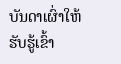ບັນດາເຜົ່າໃຫ້ຮັບຮູ້ເຂົ້າ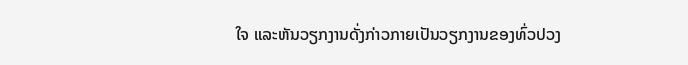ໃຈ ແລະຫັນວຽກງານດັ່ງກ່າວກາຍເປັນວຽກງານຂອງທົ່ວປວງ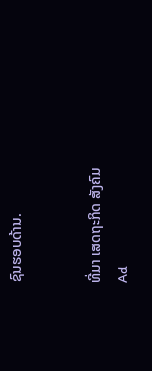ຊົນຮອບດ້ານ.


ທີ່ມາ ເສດຖະກິດ ສັງຄົມ
Ad